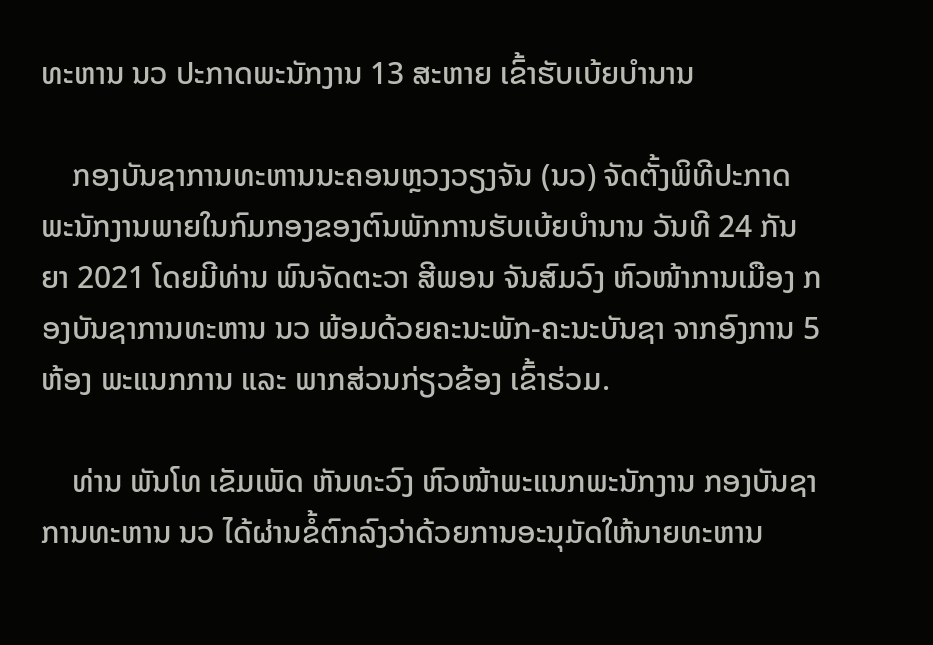ທະຫານ ນວ ປະກາດພະນັກງານ 13 ສະຫາຍ ເຂົ້າຮັບເບ້ຍບຳນານ

    ກອງບັນຊາການທະຫານນະຄອນຫຼວງວຽງຈັນ (ນວ) ຈັດຕັ້ງພິທີປະກາດພະນັກງານພາຍໃນກົມກອງຂອງຕົນພັກການຮັບເບ້ຍບຳນານ ວັນທີ 24 ກັນຍາ 2021 ໂດຍມີທ່ານ ພົນຈັດຕະວາ ສີພອນ ຈັນສົມວົງ ຫົວໜ້າການເມືອງ ກອງບັນຊາການທະຫານ ນວ ພ້ອມດ້ວຍຄະນະພັກ-ຄະນະບັນຊາ ຈາກອົງການ 5 ຫ້ອງ ພະແນກການ ແລະ ພາກສ່ວນກ່ຽວຂ້ອງ ເຂົ້າຮ່ວມ.

    ທ່ານ ພັນໂທ ເຂັມເພັດ ຫັນທະວົງ ຫົວໜ້າພະແນກພະນັກງານ ກອງບັນຊາການທະຫານ ນວ ໄດ້ຜ່ານຂໍ້ຕົກລົງວ່າດ້ວຍການອະນຸມັດໃຫ້ນາຍທະຫານ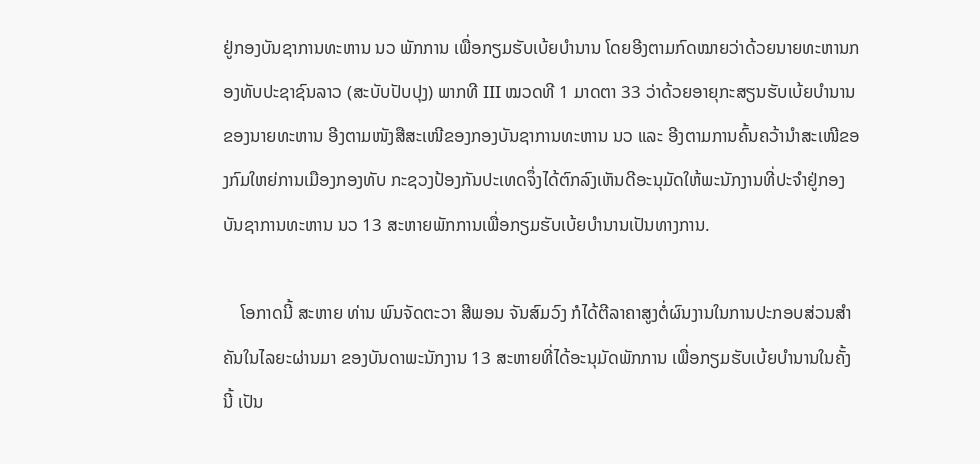ຢູ່ກອງບັນຊາການທະຫານ ນວ ພັກການ ເພື່ອກຽມຮັບເບ້ຍບຳນານ ໂດຍອີງຕາມກົດໝາຍວ່າດ້ວຍນາຍທະຫານກອງທັບປະຊາຊົນລາວ (ສະບັບປັບປຸງ) ພາກທີ III ໝວດທີ 1 ມາດຕາ 33 ວ່າດ້ວຍອາຍຸກະສຽນຮັບເບ້ຍບຳນານຂອງນາຍທະຫານ ອີງຕາມໜັງສືສະເໜີຂອງກອງບັນຊາການທະຫານ ນວ ແລະ ອີງຕາມການຄົ້ນຄວ້ານຳສະເໜີຂອງກົມໃຫຍ່ການເມືອງກອງທັບ ກະຊວງປ້ອງກັນປະເທດຈຶ່ງໄດ້ຕົກລົງເຫັນດີອະນຸມັດໃຫ້ພະນັກງານທີ່ປະຈຳຢູ່ກອງບັນຊາການທະຫານ ນວ 13 ສະຫາຍພັກການເພື່ອກຽມຮັບເບ້ຍບໍານານເປັນທາງການ.

    ໂອກາດນີ້ ສະຫາຍ ທ່ານ ພົນຈັດຕະວາ ສີພອນ ຈັນສົມວົງ ກໍໄດ້ຕີລາຄາສູງຕໍ່ຜົນງານໃນການປະກອບສ່ວນສໍາຄັນໃນໄລຍະຜ່ານມາ ຂອງບັນດາພະນັກງານ 13 ສະຫາຍທີ່ໄດ້ອະນຸມັດພັກການ ເພື່ອກຽມຮັບເບ້ຍບໍານານໃນຄັ້ງນີ້ ເປັນ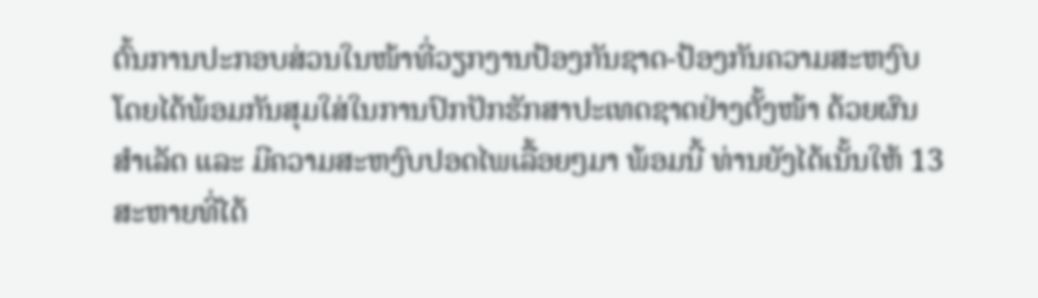ຕົ້ນການປະກອບສ່ວນໃນໜ້າທີ່ວຽກງານປ້ອງກັນຊາດ-ປ້ອງກັນຄວາມສະຫງົບ ໂດຍໄດ້ພ້ອມກັນສຸມໃສ່ໃນການປົກປັກຮັກສາປະເທດຊາດຢ່າງຕັ້ງໜ້າ ດ້ວຍຜົນສຳເລັດ ແລະ ມີຄວາມສະຫງົບປອດໄພເລື້ອຍໆມາ ພ້ອມນີ້ ທ່ານຍັງໄດ້ເນັ້ນໃຫ້ 13 ສະຫາຍທີ່ໄດ້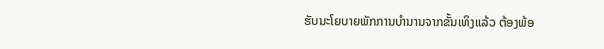ຮັບນະໂຍບາຍພັກການບຳນານຈາກຂັ້ນເທິງແລ້ວ ຕ້ອງພ້ອ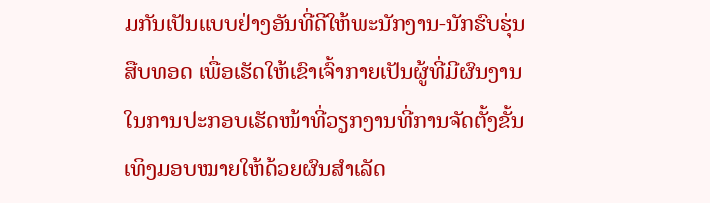ມກັນເປັນແບບຢ່າງອັນທີ່ດີໃຫ້ພະນັກງານ-ນັກຮົບຮຸ່ນສືບທອດ ເພື່ອເຮັດໃຫ້ເຂົາເຈົ້າກາຍເປັນຜູ້ທີ່ມີຜົນງານໃນການປະກອບເຮັດໜ້າທີ່ວຽກງານທີ່ການຈັດຕັ້ງຂັ້ນເທິງມອບໝາຍໃຫ້ດ້ວຍຜົນສຳເລັດ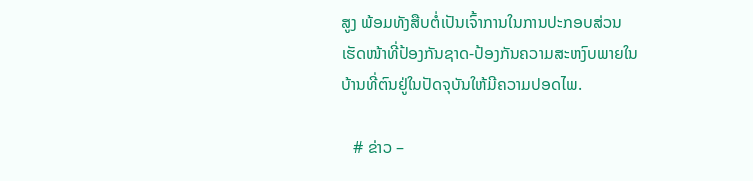ສູງ ພ້ອມທັງສືບຕໍ່ເປັນເຈົ້າການໃນການປະກອບສ່ວນເຮັດໜ້າທີ່ປ້ອງກັນຊາດ-ປ້ອງກັນຄວາມສະຫງົບພາຍໃນບ້ານທີ່ຕົນຢູ່ໃນປັດຈຸບັນໃຫ້ມີຄວາມປອດໄພ.

   # ຂ່າວ –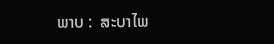ພາບ :  ສະບາໄພ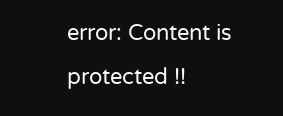error: Content is protected !!